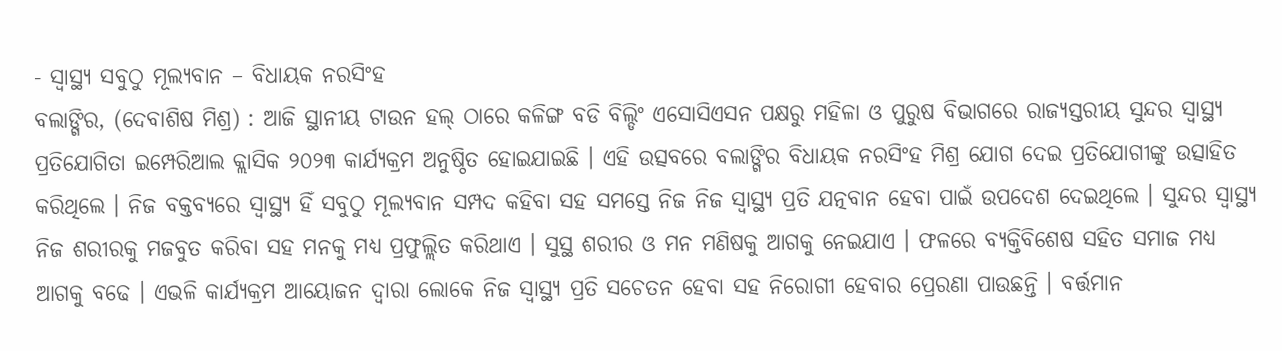- ସ୍ୱାସ୍ଥ୍ୟ ସବୁଠୁ ମୂଲ୍ୟବାନ – ବିଧାୟକ ନରସିଂହ
ବଲାଙ୍ଗିର, (ଦେବାଶିଷ ମିଶ୍ର) : ଆଜି ସ୍ଥାନୀୟ ଟାଉନ ହଲ୍ ଠାରେ କଳିଙ୍ଗ ବଡି ବିଲ୍ଡିଂ ଏସୋସିଏସନ ପକ୍ଷରୁ ମହିଳା ଓ ପୁରୁଷ ବିଭାଗରେ ରାଜ୍ୟସ୍ତରୀୟ ସୁନ୍ଦର ସ୍ୱାସ୍ଥ୍ୟ ପ୍ରତିଯୋଗିତା ଇମ୍ପେରିଆଲ କ୍ଲାସିକ ୨୦୨୩ କାର୍ଯ୍ୟକ୍ରମ ଅନୁଷ୍ଠିତ ହୋଇଯାଇଛି । ଏହି ଉତ୍ସବରେ ବଲାଙ୍ଗିର ବିଧାୟକ ନରସିଂହ ମିଶ୍ର ଯୋଗ ଦେଇ ପ୍ରତିଯୋଗୀଙ୍କୁ ଉତ୍ସାହିତ କରିଥିଲେ । ନିଜ ବକ୍ତବ୍ୟରେ ସ୍ୱାସ୍ଥ୍ୟ ହିଁ ସବୁଠୁ ମୂଲ୍ୟବାନ ସମ୍ପଦ କହିବା ସହ ସମସ୍ତେ ନିଜ ନିଜ ସ୍ୱାସ୍ଥ୍ୟ ପ୍ରତି ଯତ୍ନବାନ ହେବା ପାଇଁ ଉପଦେଶ ଦେଇଥିଲେ । ସୁନ୍ଦର ସ୍ୱାସ୍ଥ୍ୟ ନିଜ ଶରୀରକୁ ମଜବୁତ କରିବା ସହ ମନକୁ ମଧ୍ୟ ପ୍ରଫୁଲ୍ଲିତ କରିଥାଏ । ସୁସ୍ଥ ଶରୀର ଓ ମନ ମଣିଷକୁ ଆଗକୁ ନେଇଯାଏ । ଫଳରେ ବ୍ୟକ୍ତିବିଶେଷ ସହିତ ସମାଜ ମଧ୍ୟ ଆଗକୁ ବଢେ । ଏଭଳି କାର୍ଯ୍ୟକ୍ରମ ଆୟୋଜନ ଦ୍ୱାରା ଲୋକେ ନିଜ ସ୍ୱାସ୍ଥ୍ୟ ପ୍ରତି ସଚେତନ ହେବା ସହ ନିରୋଗୀ ହେବାର ପ୍ରେରଣା ପାଉଛନ୍ତି । ବର୍ତ୍ତମାନ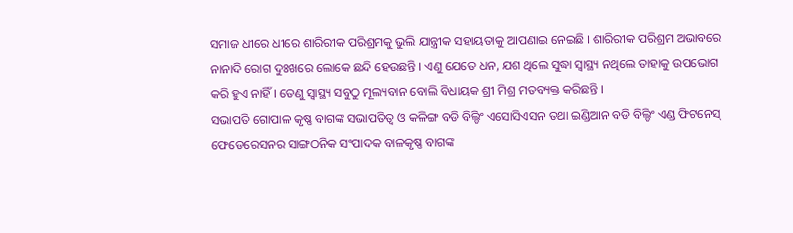ସମାଜ ଧୀରେ ଧୀରେ ଶାରିରୀକ ପରିଶ୍ରମକୁ ଭୁଲି ଯାନ୍ତ୍ରୀକ ସହାୟତାକୁ ଆପଣାଇ ନେଇଛି । ଶାରିରୀକ ପରିଶ୍ରମ ଅଭାବରେ ନାନାଦି ରୋଗ ଦୁଃଖରେ ଲୋକେ ଛନ୍ଦି ହେଉଛନ୍ତି । ଏଣୁ ଯେତେ ଧନ, ଯଶ ଥିଲେ ସୁଦ୍ଧା ସ୍ୱାସ୍ଥ୍ୟ ନଥିଲେ ତାହାକୁ ଉପଭୋଗ କରି ହୁଏ ନାହିଁ । ତେଣୁ ସ୍ୱାସ୍ଥ୍ୟ ସବୁଠୁ ମୂଲ୍ୟବାନ ବୋଲି ବିଧାୟକ ଶ୍ରୀ ମିଶ୍ର ମତବ୍ୟକ୍ତ କରିଛନ୍ତି ।
ସଭାପତି ଗୋପାଳ କୃଷ୍ଣ ବାଗଙ୍କ ସଭାପତିତ୍ୱ ଓ କଳିଙ୍ଗ ବଡି ବିଲ୍ଡିଂ ଏସୋସିଏସନ ତଥା ଇଣ୍ଡିଆନ ବଡି ବିଲ୍ଡିଂ ଏଣ୍ଡ ଫିଟନେସ୍ ଫେଡେରେସନର ସାଙ୍ଗଠନିକ ସଂପାଦକ ବାଳକୃଷ୍ଣ ବାଗଙ୍କ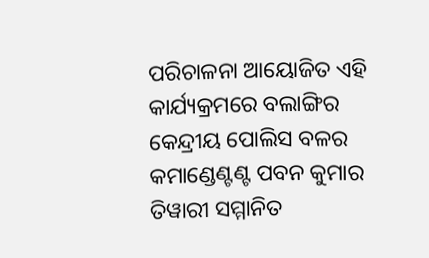ପରିଚାଳନା ଆୟୋଜିତ ଏହି କାର୍ଯ୍ୟକ୍ରମରେ ବଲାଙ୍ଗିର କେନ୍ଦ୍ରୀୟ ପୋଲିସ ବଳର କମାଣ୍ଡେଣ୍ଟଣ୍ଟ ପବନ କୁମାର ତିୱାରୀ ସମ୍ମାନିତ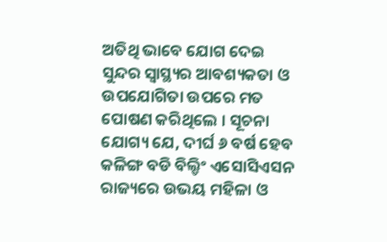ଅତିଥି ଭାବେ ଯୋଗ ଦେଇ ସୁନ୍ଦର ସ୍ୱାସ୍ଥ୍ୟର ଆବଶ୍ୟକତା ଓ ଉପଯୋଗିତା ଉପରେ ମତ ପୋଷଣ କରିଥିଲେ । ସୂଚନା ଯୋଗ୍ୟ ଯେ, ଦୀର୍ଘ ୬ ବର୍ଷ ହେବ କଳିଙ୍ଗ ବଡି ବିଲ୍ଡିଂ ଏସୋସିଏସନ ରାଜ୍ୟରେ ଉଭୟ ମହିଳା ଓ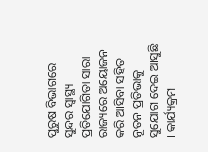ପୁରୁଷ ବିଭାଗରେ ସୁନ୍ଦର ସ୍ୱାସ୍ଥ୍ୟ ପ୍ରତିଯୋଗିତା ସାରା ରାଜ୍ୟରେ ଅୟୋଜନ କରି ଆସିବା ସହିତ ନୂତନ ପ୍ରତିଭାକୁ ସୁଯୋଗ ଦେଇ ଆସୁଛି । କାର୍ଯ୍ୟକ୍ରମ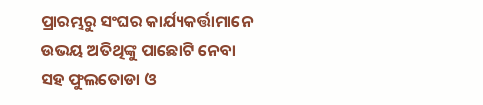ପ୍ରାରମ୍ଭରୁ ସଂଘର କାର୍ଯ୍ୟକର୍ତ୍ତାମାନେ ଉଭୟ ଅତିଥିଙ୍କୁ ପାଛୋଟି ନେବା ସହ ଫୁଲତୋଡା ଓ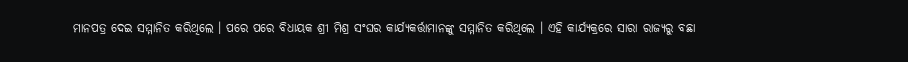ମାନପତ୍ର ଦେଇ ସମ୍ମାନିତ କରିଥିଲେ । ପରେ ପରେ ବିଧାୟକ ଶ୍ରୀ ମିଶ୍ର ସଂଘର କାର୍ଯ୍ୟକର୍ତ୍ତାମାନଙ୍କୁ ସମ୍ମାନିତ କରିଥିଲେ । ଏହି କାର୍ଯ୍ୟକ୍ରରେ ସାରା ରାଜ୍ୟରୁ ବଛା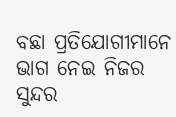ବଛା ପ୍ରତିଯୋଗୀମାନେ ଭାଗ ନେଇ ନିଜର ସୁନ୍ଦର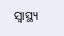ସ୍ୱାସ୍ଥ୍ୟ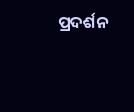ପ୍ରଦର୍ଶନ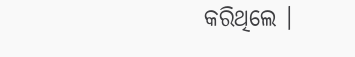କରିଥିଲେ ।